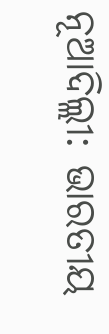ନୂଆଦିଲ୍ଲୀ: ଭାରତୀୟ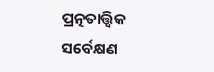ପ୍ରତ୍ନତାତ୍ତ୍ୱିକ ସର୍ବେକ୍ଷଣ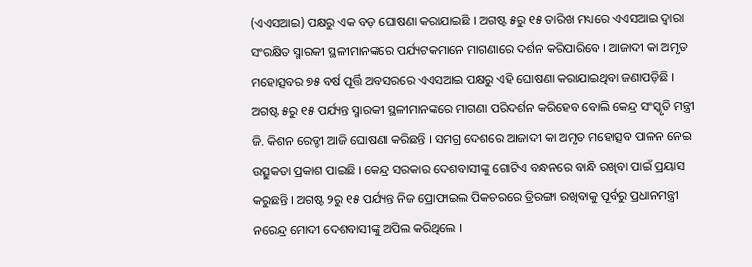(ଏଏସଆଇ) ପକ୍ଷରୁ ଏକ ବଡ଼ ଘୋଷଣା କରାଯାଇଛି । ଅଗଷ୍ଟ ୫ରୁ ୧୫ ତାରିଖ ମଧ୍ୟରେ ଏଏସଆଇ ଦ୍ୱାରା ସଂରକ୍ଷିତ ସ୍ମାରକୀ ସ୍ଥଳୀମାନଙ୍କରେ ପର୍ଯ୍ୟଟକମାନେ ମାଗଣାରେ ଦର୍ଶନ କରିପାରିବେ । ଆଜାଦୀ କା ଅମୃତ ମହୋତ୍ସବର ୭୫ ବର୍ଷ ପୂର୍ତ୍ତି ଅବସରରେ ଏଏସଆଇ ପକ୍ଷରୁ ଏହି ଘୋଷଣା କରାଯାଇଥିବା ଜଣାପଡ଼ିଛି ।
ଅଗଷ୍ଟ ୫ରୁ ୧୫ ପର୍ଯ୍ୟନ୍ତ ସ୍ମାରକୀ ସ୍ଥଳୀମାନଙ୍କରେ ମାଗଣା ପରିଦର୍ଶନ କରିହେବ ବୋଲି କେନ୍ଦ୍ର ସଂସ୍କୃତି ମନ୍ତ୍ରୀ ଜି. କିଶନ ରେଡ୍ଡୀ ଆଜି ଘୋଷଣା କରିଛନ୍ତି । ସମଗ୍ର ଦେଶରେ ଆଜାଦୀ କା ଅମୃତ ମହୋତ୍ସବ ପାଳନ ନେଇ ଉତ୍ସୁକତା ପ୍ରକାଶ ପାଇଛି । କେନ୍ଦ୍ର ସରକାର ଦେଶବାସୀଙ୍କୁ ଗୋଟିଏ ବନ୍ଧନରେ ବାନ୍ଧି ରଖିବା ପାଇଁ ପ୍ରୟାସ କରୁଛନ୍ତି । ଅଗଷ୍ଟ ୨ରୁ ୧୫ ପର୍ଯ୍ୟନ୍ତ ନିଜ ପ୍ରୋଫାଇଲ ପିକଚରରେ ତ୍ରିରଙ୍ଗା ରଖିବାକୁ ପୂର୍ବରୁ ପ୍ରଧାନମନ୍ତ୍ରୀ ନରେନ୍ଦ୍ର ମୋଦୀ ଦେଶବାସୀଙ୍କୁ ଅପିଲ କରିଥିଲେ ।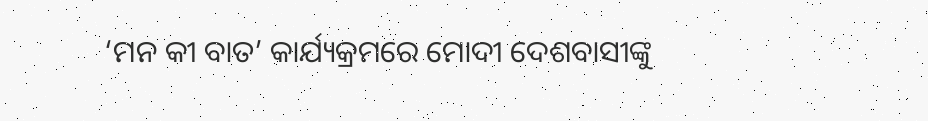‘ମନ କୀ ବାତ’ କାର୍ଯ୍ୟକ୍ରମରେ ମୋଦୀ ଦେଶବାସୀଙ୍କୁ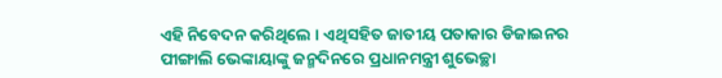ଏହି ନିବେଦନ କରିଥିଲେ । ଏଥିସହିତ ଜାତୀୟ ପତାକାର ଡିଜାଇନର ପୀଙ୍ଗାଲି ଭେଙ୍କାୟାଙ୍କୁ ଜନ୍ମଦିନରେ ପ୍ରଧାନମନ୍ତ୍ରୀ ଶୁଭେଚ୍ଛା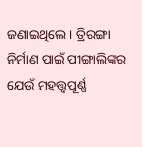ଜଣାଇଥିଲେ । ତ୍ରିରଙ୍ଗା ନିର୍ମାଣ ପାଇଁ ପୀଙ୍ଗାଲିଙ୍କର ଯେଉଁ ମହତ୍ତ୍ୱପୂର୍ଣ୍ଣ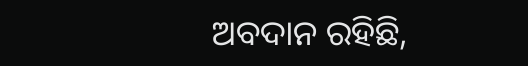ଅବଦାନ ରହିଛି,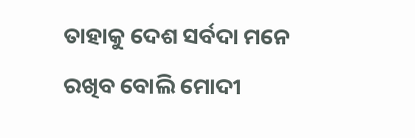ତାହାକୁ ଦେଶ ସର୍ବଦା ମନେ ରଖିବ ବୋଲି ମୋଦୀ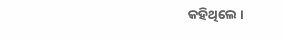କହିଥିଲେ ।